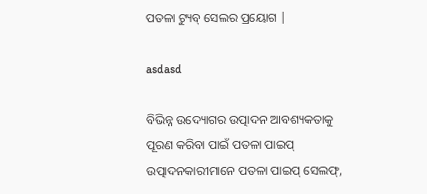ପତଳା ଟ୍ୟୁବ୍ ସେଲର ପ୍ରୟୋଗ |

asdasd

ବିଭିନ୍ନ ଉଦ୍ୟୋଗର ଉତ୍ପାଦନ ଆବଶ୍ୟକତାକୁ ପୂରଣ କରିବା ପାଇଁ ପତଳା ପାଇପ୍ ଉତ୍ପାଦନକାରୀମାନେ ପତଳା ପାଇପ୍ ସେଲଫ୍,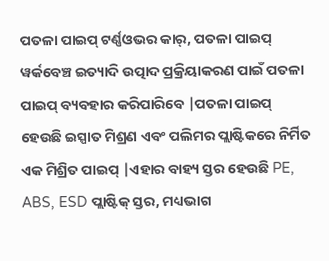ପତଳା ପାଇପ୍ ଟର୍ଣ୍ଣଓଭର କାର୍, ପତଳା ପାଇପ୍ ୱର୍କବେଞ୍ଚ ଇତ୍ୟାଦି ଉତ୍ପାଦ ପ୍ରକ୍ରିୟାକରଣ ପାଇଁ ପତଳା ପାଇପ୍ ବ୍ୟବହାର କରିପାରିବେ |ପତଳା ପାଇପ୍ ହେଉଛି ଇସ୍ପାତ ମିଶ୍ରଣ ଏବଂ ପଲିମର ପ୍ଲାଷ୍ଟିକରେ ନିର୍ମିତ ଏକ ମିଶ୍ରିତ ପାଇପ୍ |ଏହାର ବାହ୍ୟ ସ୍ତର ହେଉଛି PE, ABS, ESD ପ୍ଲାଷ୍ଟିକ୍ ସ୍ତର, ମଧ୍ୟଭାଗ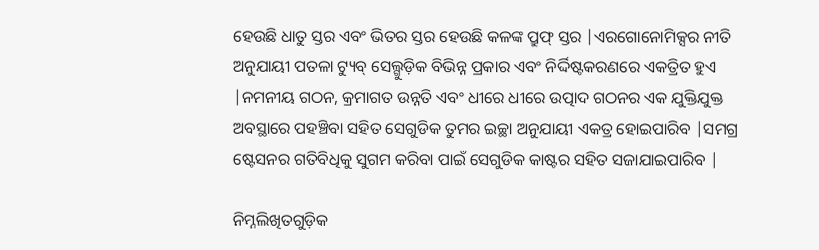ହେଉଛି ଧାତୁ ସ୍ତର ଏବଂ ଭିତର ସ୍ତର ହେଉଛି କଳଙ୍କ ପ୍ରୁଫ୍ ସ୍ତର |ଏରଗୋନୋମିକ୍ସର ନୀତି ଅନୁଯାୟୀ ପତଳା ଟ୍ୟୁବ୍ ସେଲ୍ଗୁଡ଼ିକ ବିଭିନ୍ନ ପ୍ରକାର ଏବଂ ନିର୍ଦ୍ଦିଷ୍ଟକରଣରେ ଏକତ୍ରିତ ହୁଏ |ନମନୀୟ ଗଠନ, କ୍ରମାଗତ ଉନ୍ନତି ଏବଂ ଧୀରେ ଧୀରେ ଉତ୍ପାଦ ଗଠନର ଏକ ଯୁକ୍ତିଯୁକ୍ତ ଅବସ୍ଥାରେ ପହଞ୍ଚିବା ସହିତ ସେଗୁଡିକ ତୁମର ଇଚ୍ଛା ଅନୁଯାୟୀ ଏକତ୍ର ହୋଇପାରିବ |ସମଗ୍ର ଷ୍ଟେସନର ଗତିବିଧିକୁ ସୁଗମ କରିବା ପାଇଁ ସେଗୁଡିକ କାଷ୍ଟର ସହିତ ସଜାଯାଇପାରିବ |

ନିମ୍ନଲିଖିତଗୁଡ଼ିକ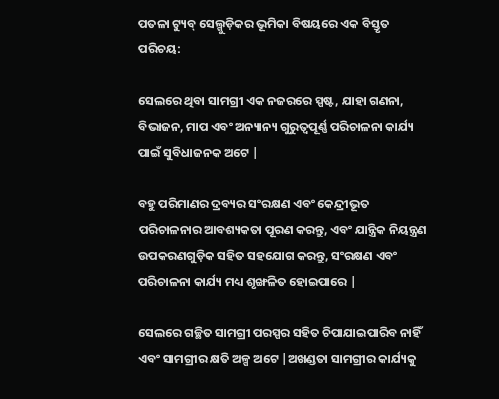ପତଳା ଟ୍ୟୁବ୍ ସେଲ୍ଗୁଡ଼ିକର ଭୂମିକା ବିଷୟରେ ଏକ ବିସ୍ତୃତ ପରିଚୟ:

ସେଲରେ ଥିବା ସାମଗ୍ରୀ ଏକ ନଜରରେ ସ୍ପଷ୍ଟ, ଯାହା ଗଣନା, ବିଭାଜନ, ମାପ ଏବଂ ଅନ୍ୟାନ୍ୟ ଗୁରୁତ୍ୱପୂର୍ଣ୍ଣ ପରିଚାଳନା କାର୍ଯ୍ୟ ପାଇଁ ସୁବିଧାଜନକ ଅଟେ |

ବହୁ ପରିମାଣର ଦ୍ରବ୍ୟର ସଂରକ୍ଷଣ ଏବଂ କେନ୍ଦ୍ରୀଭୂତ ପରିଚାଳନାର ଆବଶ୍ୟକତା ପୂରଣ କରନ୍ତୁ, ଏବଂ ଯାନ୍ତ୍ରିକ ନିୟନ୍ତ୍ରଣ ଉପକରଣଗୁଡ଼ିକ ସହିତ ସହଯୋଗ କରନ୍ତୁ, ସଂରକ୍ଷଣ ଏବଂ ପରିଚାଳନା କାର୍ଯ୍ୟ ମଧ୍ୟ ଶୃଙ୍ଖଳିତ ହୋଇପାରେ |

ସେଲରେ ଗଚ୍ଛିତ ସାମଗ୍ରୀ ପରସ୍ପର ସହିତ ଚିପାଯାଇପାରିବ ନାହିଁ ଏବଂ ସାମଗ୍ରୀର କ୍ଷତି ଅଳ୍ପ ଅଟେ |ଅଖଣ୍ଡତା ସାମଗ୍ରୀର କାର୍ଯ୍ୟକୁ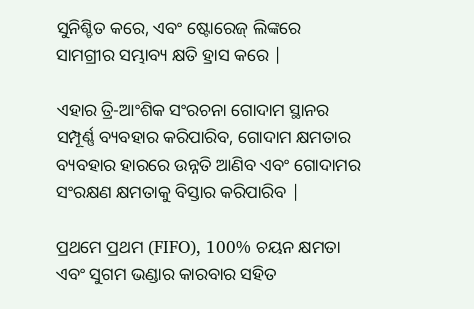ସୁନିଶ୍ଚିତ କରେ, ଏବଂ ଷ୍ଟୋରେଜ୍ ଲିଙ୍କରେ ସାମଗ୍ରୀର ସମ୍ଭାବ୍ୟ କ୍ଷତି ହ୍ରାସ କରେ |

ଏହାର ତ୍ରି-ଆଂଶିକ ସଂରଚନା ଗୋଦାମ ସ୍ଥାନର ସମ୍ପୂର୍ଣ୍ଣ ବ୍ୟବହାର କରିପାରିବ, ଗୋଦାମ କ୍ଷମତାର ବ୍ୟବହାର ହାରରେ ଉନ୍ନତି ଆଣିବ ଏବଂ ଗୋଦାମର ସଂରକ୍ଷଣ କ୍ଷମତାକୁ ବିସ୍ତାର କରିପାରିବ |

ପ୍ରଥମେ ପ୍ରଥମ (FIFO), 100% ଚୟନ କ୍ଷମତା ଏବଂ ସୁଗମ ଭଣ୍ଡାର କାରବାର ସହିତ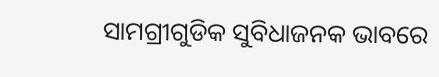ସାମଗ୍ରୀଗୁଡିକ ସୁବିଧାଜନକ ଭାବରେ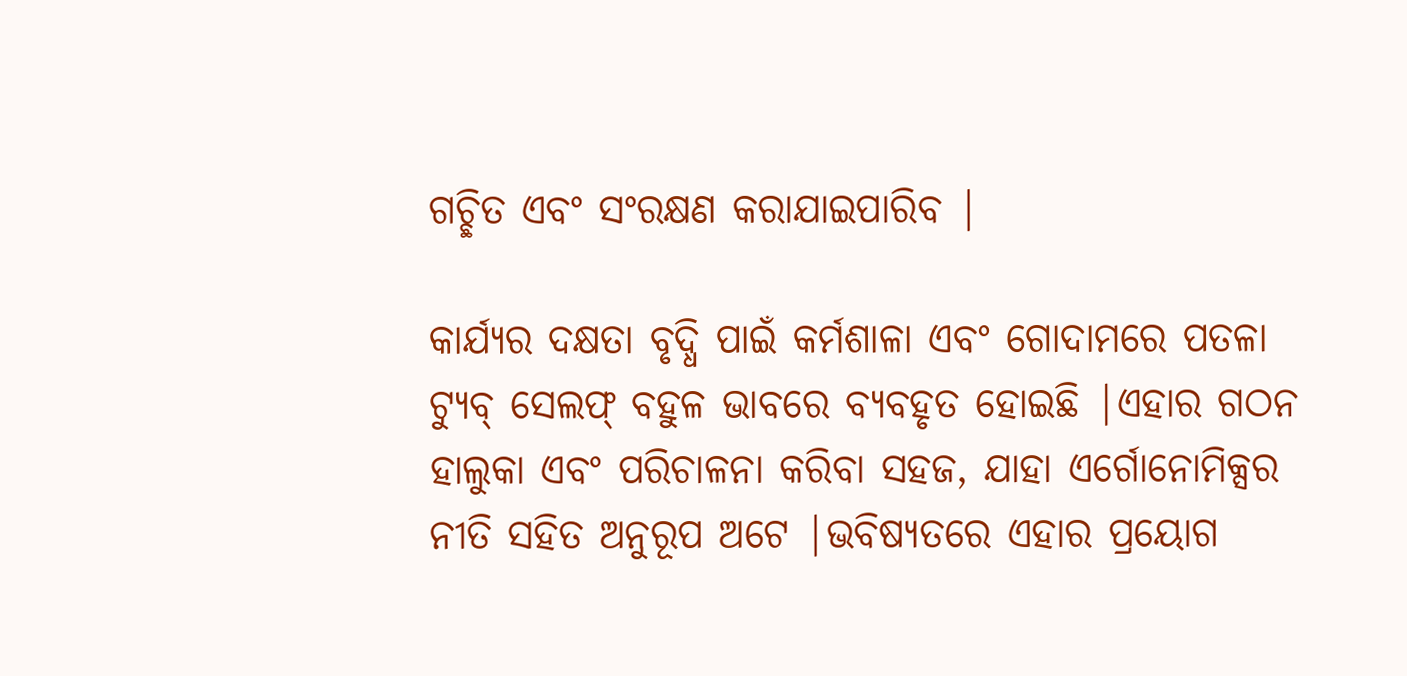ଗଚ୍ଛିତ ଏବଂ ସଂରକ୍ଷଣ କରାଯାଇପାରିବ |

କାର୍ଯ୍ୟର ଦକ୍ଷତା ବୃଦ୍ଧି ପାଇଁ କର୍ମଶାଳା ଏବଂ ଗୋଦାମରେ ପତଳା ଟ୍ୟୁବ୍ ସେଲଫ୍ ବହୁଳ ଭାବରେ ବ୍ୟବହୃତ ହୋଇଛି |ଏହାର ଗଠନ ହାଲୁକା ଏବଂ ପରିଚାଳନା କରିବା ସହଜ, ଯାହା ଏର୍ଗୋନୋମିକ୍ସର ନୀତି ସହିତ ଅନୁରୂପ ଅଟେ |ଭବିଷ୍ୟତରେ ଏହାର ପ୍ରୟୋଗ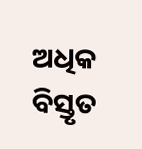ଅଧିକ ବିସ୍ତୃତ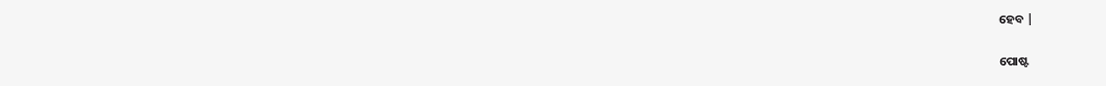ହେବ |


ପୋଷ୍ଟ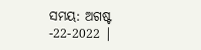ସମୟ: ଅଗଷ୍ଟ -22-2022 |